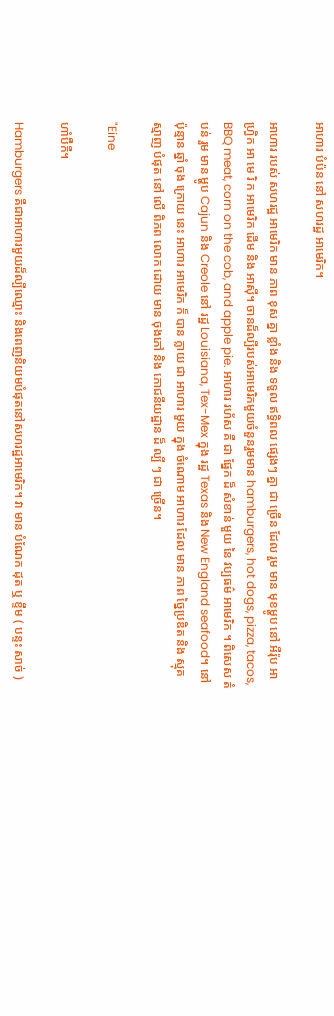អាហារ បំប៉ន នៅ សហរដ្ឋ អាមេរិក។

អាហារ របស់ សហរដ្ឋ អាមេរិក មាន ភាព ខុស គ្នា ខ្លាំង និង ទទួល ឥទ្ធិពល ផ្សេងៗ គ្នា ជា ច្រើន ដែល រួម មាន មុខម្ហូប នៅ អឺរ៉ុប អាហ្វ្រិក អា មេ រិ ក អាមេរិក ដើម និង អាស៊ី។ ចានដ៏ល្បីរបស់អាមេរិកមួយចំនួនរួមមាន hamburgers, hot dogs, pizza, tacos, BBQ meat, corn on the cob, and apple pie. អាហារ រហ័ស គឺ ជា ផ្នែក ដ៏ សំខាន់ មួយ នៃ វប្បធម៌ អាមេរិក ។ ពិសេស តំបន់ រួម មាន ម្ហូប Cajun និង Creole នៅ រដ្ឋ Louisiana, Tex-Mex ក្នុង រដ្ឋ Texas និង New England seafood។ នៅ ប៉ុន្មាន ឆ្នាំ ចុង ក្រោយ នេះ អាហារ អាមេរិក ក៏ បាន ក្លាយ ជា អាហារ មួយ ក្នុង ចំណោម អាហារ ដែល មាន ភាព ច្នៃប្រឌិត និង ស្មុគស្មាញ បំផុត នៅ លើ ពិភព លោក ដោយ មាន ចុងភៅ និង ភោជនីយដ្ឋាន ដ៏ ល្បី ៗ ជា ច្រើន។

"Eine

ហាំប៊ឺកឺ។

Hamburgers គឺជាអាហារមួយដ៏ល្បីឈ្មោះ និងពេញនិយមបំផុតនៅសហរដ្ឋអាមេរិក។ វា មាន បំណែក ដុត ឬ ខ្ទឹម ( បន្ទះ សាច់ )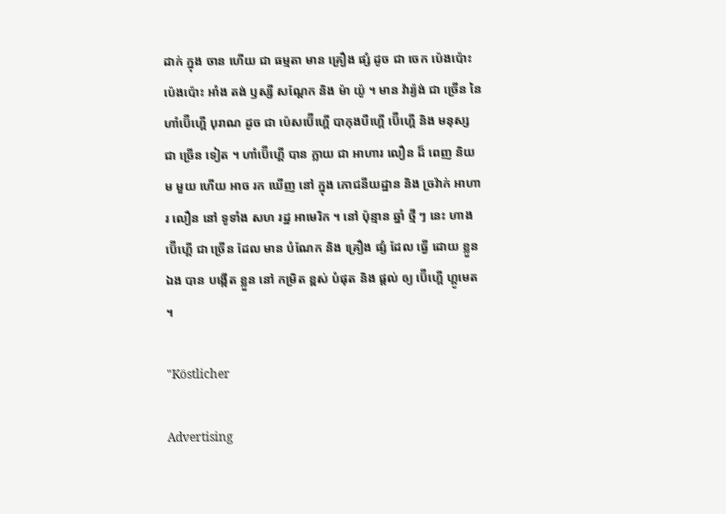ដាក់ ក្នុង ចាន ហើយ ជា ធម្មតា មាន គ្រឿង ផ្សំ ដូច ជា ចេក ប៉េងប៉ោះ ប៉េងប៉ោះ អាំង តង់ ឫស្សី សណ្ដែក និង ម៉ា យ៉ូ ។ មាន វ៉ារ្យ៉ង់ ជា ច្រើន នៃ ហាំប៊ើហ្គើ បុរាណ ដូច ជា ប៉េសប៊ើហ្គើ បាកុងបឺហ្គើ ប៊ើហ្គើ និង មនុស្ស ជា ច្រើន ទៀត ។ ហាំប៊ើហ្គើ បាន ក្លាយ ជា អាហារ លឿន ដ៏ ពេញ និយម មួយ ហើយ អាច រក ឃើញ នៅ ក្នុង ភោជនីយដ្ឋាន និង ច្រវ៉ាក់ អាហារ លឿន នៅ ទូទាំង សហ រដ្ឋ អាមេរិក ។ នៅ ប៉ុន្មាន ឆ្នាំ ថ្មី ៗ នេះ ហាង ប៊ើហ្គើ ជា ច្រើន ដែល មាន បំណែក និង គ្រឿង ផ្សំ ដែល ធ្វើ ដោយ ខ្លួន ឯង បាន បង្កើត ខ្លួន នៅ កម្រិត ខ្ពស់ បំផុត និង ផ្តល់ ឲ្យ ប៊ើហ្គើ ហ្គូមេត ។

"Köstlicher

Advertising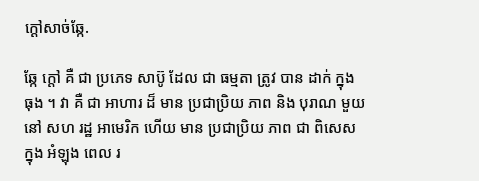ក្ដៅសាច់ឆ្កែ.

ឆ្កែ ក្តៅ គឺ ជា ប្រភេទ សាប៊ូ ដែល ជា ធម្មតា ត្រូវ បាន ដាក់ ក្នុង ធុង ។ វា គឺ ជា អាហារ ដ៏ មាន ប្រជាប្រិយ ភាព និង បុរាណ មួយ នៅ សហ រដ្ឋ អាមេរិក ហើយ មាន ប្រជាប្រិយ ភាព ជា ពិសេស ក្នុង អំឡុង ពេល រ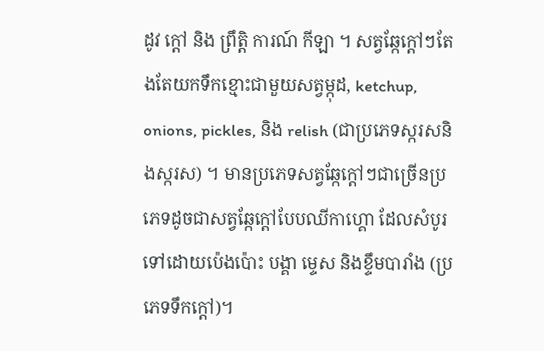ដូវ ក្តៅ និង ព្រឹត្តិ ការណ៍ កីឡា ។ សត្វឆ្កែក្តៅៗតែងតែយកទឹកខ្មោះជាមួយសត្វម្កុដ, ketchup, onions, pickles, និង relish (ជាប្រភេទស្ករសនិងស្ករស) ។ មានប្រភេទសត្វឆ្កែក្តៅៗជាច្រើនប្រភេទដូចជាសត្វឆ្កែក្តៅបែបឈីកាហ្គោ ដែលសំបូរទៅដោយប៉េងប៉ោះ បង្គា ម្ទេស និងខ្ទឹមបារាំង (ប្រភេទទឹកក្តៅ)។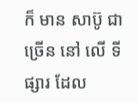ក៏ មាន សាប៊ូ ជា ច្រើន នៅ លើ ទី ផ្សារ ដែល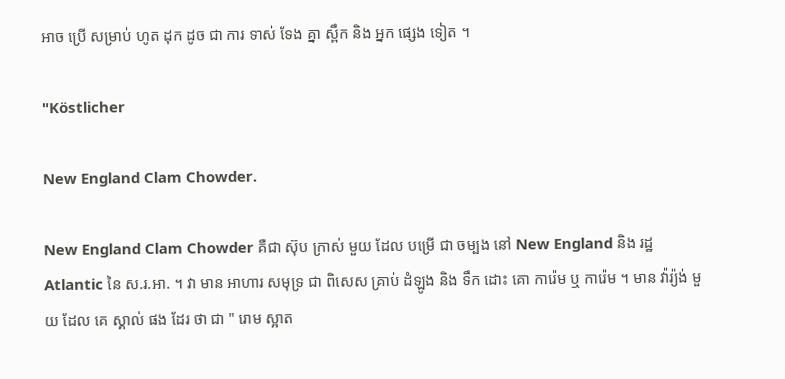អាច ប្រើ សម្រាប់ ហូត ដុក ដូច ជា ការ ទាស់ ទែង គ្នា ស្ពឹក និង អ្នក ផ្សេង ទៀត ។

"Köstlicher

New England Clam Chowder.

New England Clam Chowder គឺជា ស៊ុប ក្រាស់ មួយ ដែល បម្រើ ជា ចម្បង នៅ New England និង រដ្ឋ Atlantic នៃ ស.រ.អា. ។ វា មាន អាហារ សមុទ្រ ជា ពិសេស គ្រាប់ ដំឡូង និង ទឹក ដោះ គោ ការ៉េម ឬ ការ៉េម ។ មាន វ៉ារ្យ៉ង់ មួយ ដែល គេ ស្គាល់ ផង ដែរ ថា ជា " រោម ស្អាត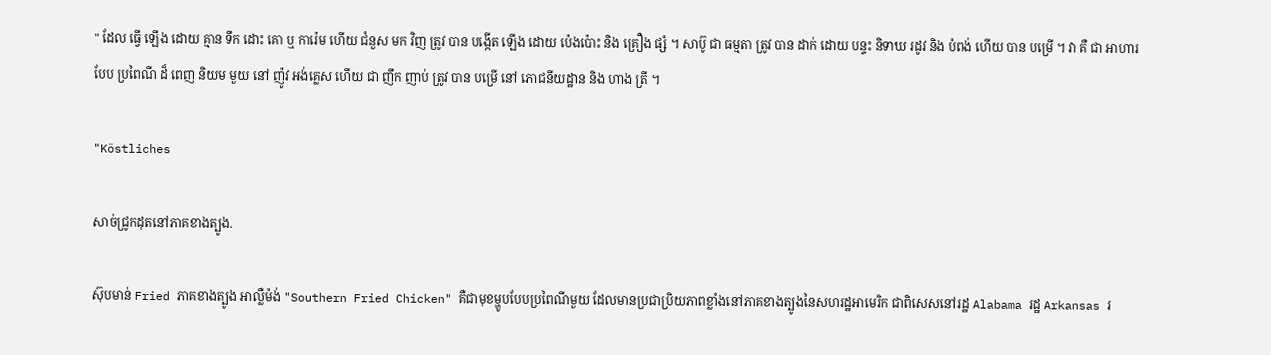" ដែល ធ្វើ ឡើង ដោយ គ្មាន ទឹក ដោះ គោ ឬ ការ៉េម ហើយ ជំនួស មក វិញ ត្រូវ បាន បង្កើត ឡើង ដោយ ប៉េងប៉ោះ និង គ្រឿង ផ្សំ ។ សាប៊ូ ជា ធម្មតា ត្រូវ បាន ដាក់ ដោយ បន្ទះ និទាឃ រដូវ និង បំពង់ ហើយ បាន បម្រើ ។ វា គឺ ជា អាហារ បែប ប្រពៃណី ដ៏ ពេញ និយម មួយ នៅ ញ៉ូវ អង់គ្លេស ហើយ ជា ញឹក ញាប់ ត្រូវ បាន បម្រើ នៅ ភោជនីយដ្ឋាន និង ហាង ត្រី ។

"Köstliches

សាច់ជ្រូកដុតនៅភាគខាងត្បូង.

ស៊ុបមាន់ Fried ភាគខាងត្បូង អាល្លឺម៉ង់ "Southern Fried Chicken" គឺជាមុខម្ហូបបែបប្រពៃណីមួយ ដែលមានប្រជាប្រិយភាពខ្លាំងនៅភាគខាងត្បូងនៃសហរដ្ឋអាមេរិក ជាពិសេសនៅរដ្ឋ Alabama រដ្ឋ Arkansas រ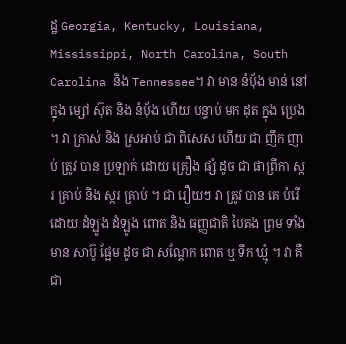ដ្ឋ Georgia, Kentucky, Louisiana, Mississippi, North Carolina, South Carolina និង Tennessee។ វា មាន នំប៉័ង មាន់ នៅ ក្នុង ម្សៅ ស៊ុត និង នំប៉័ង ហើយ បន្ទាប់ មក ដុត ក្នុង ប្រេង ។ វា ក្រាស់ និង ស្រអាប់ ជា ពិសេស ហើយ ជា ញឹក ញាប់ ត្រូវ បាន ប្រឡាក់ ដោយ គ្រឿង ផ្សំ ដូច ជា ផាព្រីកា ស្ករ គ្រាប់ និង ស្ករ គ្រាប់ ។ ជា រឿយៗ វា ត្រូវ បាន គេ បំរើ ដោយ ដំឡូង ដំឡូង ពោត និង ធញ្ញជាតិ បៃតង ព្រម ទាំង មាន សាប៊ូ ផ្អែម ដូច ជា សណ្តែក ពោត ឬ ទឹក ឃ្មុំ ។ វា គឺ ជា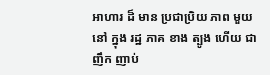អាហារ ដ៏ មាន ប្រជាប្រិយ ភាព មួយ នៅ ក្នុង រដ្ឋ ភាគ ខាង ត្បូង ហើយ ជា ញឹក ញាប់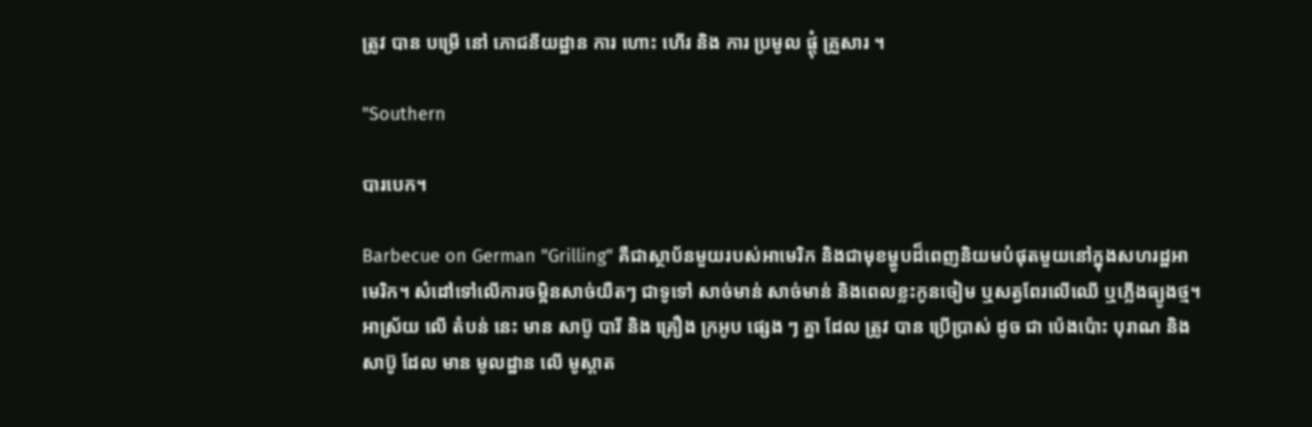ត្រូវ បាន បម្រើ នៅ ភោជនីយដ្ឋាន ការ ហោះ ហើរ និង ការ ប្រមូល ផ្តុំ គ្រួសារ ។

"Southern

បារបេក។

Barbecue on German "Grilling" គឺជាស្ថាប័នមួយរបស់អាមេរិក និងជាមុខម្ហូបដ៏ពេញនិយមបំផុតមួយនៅក្នុងសហរដ្ឋអាមេរិក។ សំដៅទៅលើការចម្អិនសាច់យឺតៗ ជាទូទៅ សាច់មាន់ សាច់មាន់ និងពេលខ្លះកូនចៀម ឬសត្វពែរលើឈើ ឬភ្លើងធ្យូងថ្ម។ អាស្រ័យ លើ តំបន់ នេះ មាន សាប៊ូ បារី និង គ្រឿង ក្រអូប ផ្សេង ៗ គ្នា ដែល ត្រូវ បាន ប្រើប្រាស់ ដូច ជា ប៉េងប៉ោះ បុរាណ និង សាប៊ូ ដែល មាន មូលដ្ឋាន លើ មូស្តាត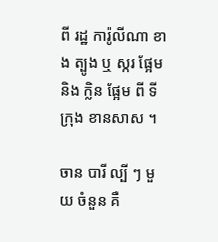ពី រដ្ឋ ការ៉ូលីណា ខាង ត្បូង ឬ ស្ករ ផ្អែម និង ក្លិន ផ្អែម ពី ទី ក្រុង ខានសាស ។

ចាន បារី ល្បី ៗ មួយ ចំនួន គឺ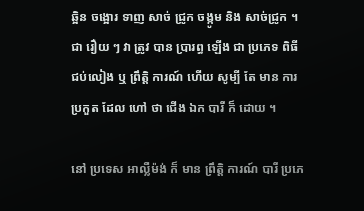ឆ្អិន ចង្អោរ ទាញ សាច់ ជ្រូក ចង្កូម និង សាច់ជ្រូក ។ ជា រឿយ ៗ វា ត្រូវ បាន ប្រារព្ធ ឡើង ជា ប្រភេទ ពិធី ជប់លៀង ឬ ព្រឹត្តិ ការណ៍ ហើយ សូម្បី តែ មាន ការ ប្រកួត ដែល ហៅ ថា ជើង ឯក បារី ក៏ ដោយ ។

នៅ ប្រទេស អាល្លឺម៉ង់ ក៏ មាន ព្រឹត្តិ ការណ៍ បារី ប្រភេ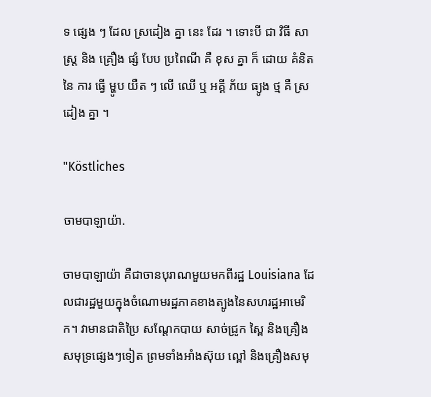ទ ផ្សេង ៗ ដែល ស្រដៀង គ្នា នេះ ដែរ ។ ទោះបី ជា វិធី សាស្ត្រ និង គ្រឿង ផ្សំ បែប ប្រពៃណី គឺ ខុស គ្នា ក៏ ដោយ គំនិត នៃ ការ ធ្វើ ម្ហូប យឺត ៗ លើ ឈើ ឬ អគ្គី ភ័យ ធ្យូង ថ្ម គឺ ស្រដៀង គ្នា ។

"Köstliches

ចាមបាឡាយ៉ា.

ចាមបាឡាយ៉ា គឺជាចានបុរាណមួយមកពីរដ្ឋ Louisiana ដែលជារដ្ឋមួយក្នុងចំណោមរដ្ឋភាគខាងត្បូងនៃសហរដ្ឋអាមេរិក។ វាមានជាតិប្រៃ សណ្តែកបាយ សាច់ជ្រូក ស្ពៃ និងគ្រឿងសមុទ្រផ្សេងៗទៀត ព្រមទាំងអាំងស៊ុយ ល្ពៅ និងគ្រឿងសមុ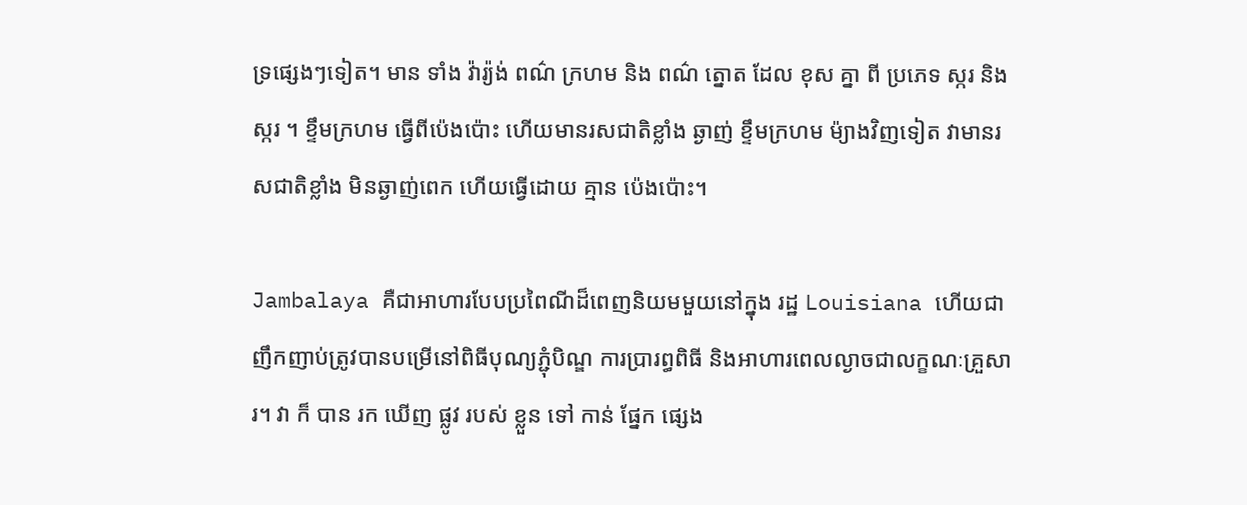ទ្រផ្សេងៗទៀត។ មាន ទាំង វ៉ារ្យ៉ង់ ពណ៌ ក្រហម និង ពណ៌ ត្នោត ដែល ខុស គ្នា ពី ប្រភេទ ស្ករ និង ស្ករ ។ ខ្ទឹមក្រហម ធ្វើពីប៉េងប៉ោះ ហើយមានរសជាតិខ្លាំង ឆ្ងាញ់ ខ្ទឹមក្រហម ម៉្យាងវិញទៀត វាមានរសជាតិខ្លាំង មិនឆ្ងាញ់ពេក ហើយធ្វើដោយ គ្មាន ប៉េងប៉ោះ។

Jambalaya គឺជាអាហារបែបប្រពៃណីដ៏ពេញនិយមមួយនៅក្នុង រដ្ឋ Louisiana ហើយជាញឹកញាប់ត្រូវបានបម្រើនៅពិធីបុណ្យភ្ជុំបិណ្ឌ ការប្រារព្ធពិធី និងអាហារពេលល្ងាចជាលក្ខណៈគ្រួសារ។ វា ក៏ បាន រក ឃើញ ផ្លូវ របស់ ខ្លួន ទៅ កាន់ ផ្នែក ផ្សេង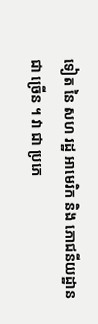ទៀត នៃ សហ រដ្ឋ អាមេរិក និង ភោជនីយដ្ឋាន ជា ច្រើន ។ វា ជា ប្រភេ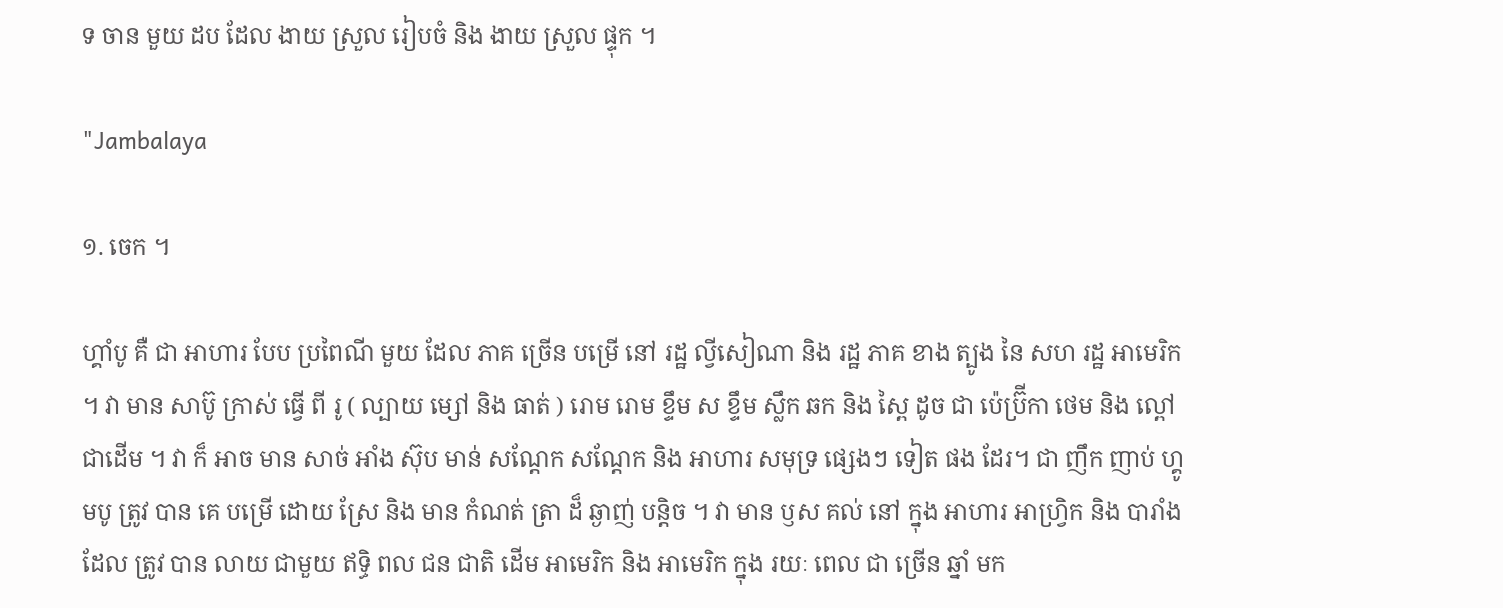ទ ចាន មួយ ដប ដែល ងាយ ស្រួល រៀបចំ និង ងាយ ស្រួល ផ្ទុក ។

"Jambalaya

១. ចេក ។

ហ្គាំបូ គឺ ជា អាហារ បែប ប្រពៃណី មួយ ដែល ភាគ ច្រើន បម្រើ នៅ រដ្ឋ ល្វីសៀណា និង រដ្ឋ ភាគ ខាង ត្បូង នៃ សហ រដ្ឋ អាមេរិក ។ វា មាន សាប៊ូ ក្រាស់ ធ្វើ ពី រូ ( ល្បាយ ម្សៅ និង ធាត់ ) រោម រោម ខ្ទឹម ស ខ្ទឹម ស្លឹក ឆក និង ស្ពៃ ដូច ជា ប៉េប្រ៊ីកា ថេម និង ល្ពៅ ជាដើម ។ វា ក៏ អាច មាន សាច់ អាំង ស៊ុប មាន់ សណ្តែក សណ្តែក និង អាហារ សមុទ្រ ផ្សេងៗ ទៀត ផង ដែរ។ ជា ញឹក ញាប់ ហ្គូមបូ ត្រូវ បាន គេ បម្រើ ដោយ ស្រែ និង មាន កំណត់ ត្រា ដ៏ ឆ្ងាញ់ បន្តិច ។ វា មាន ឫស គល់ នៅ ក្នុង អាហារ អាហ្វ្រិក និង បារាំង ដែល ត្រូវ បាន លាយ ជាមួយ ឥទ្ធិ ពល ជន ជាតិ ដើម អាមេរិក និង អាមេរិក ក្នុង រយៈ ពេល ជា ច្រើន ឆ្នាំ មក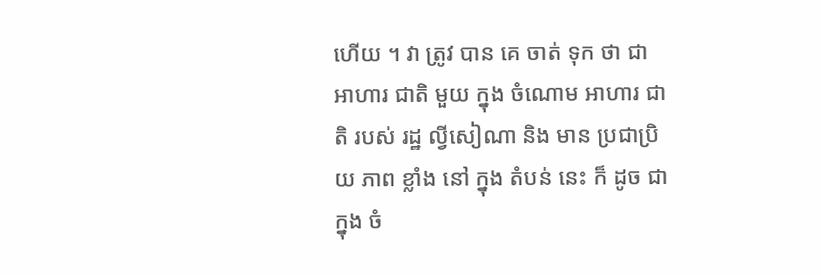ហើយ ។ វា ត្រូវ បាន គេ ចាត់ ទុក ថា ជា អាហារ ជាតិ មួយ ក្នុង ចំណោម អាហារ ជាតិ របស់ រដ្ឋ ល្វីសៀណា និង មាន ប្រជាប្រិយ ភាព ខ្លាំង នៅ ក្នុង តំបន់ នេះ ក៏ ដូច ជា ក្នុង ចំ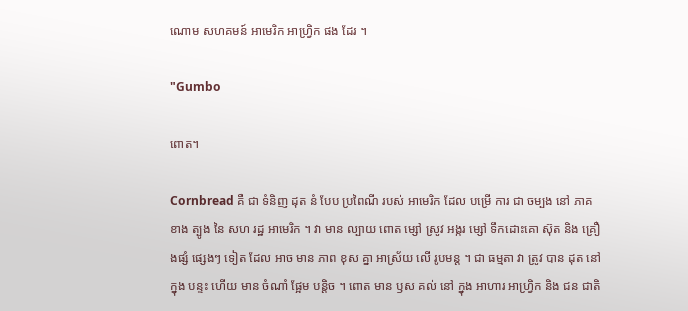ណោម សហគមន៍ អាមេរិក អាហ្វ្រិក ផង ដែរ ។

"Gumbo

ពោត។

Cornbread គឺ ជា ទំនិញ ដុត នំ បែប ប្រពៃណី របស់ អាមេរិក ដែល បម្រើ ការ ជា ចម្បង នៅ ភាគ ខាង ត្បូង នៃ សហ រដ្ឋ អាមេរិក ។ វា មាន ល្បាយ ពោត ម្សៅ ស្រូវ អង្ករ ម្សៅ ទឹកដោះគោ ស៊ុត និង គ្រឿងផ្សំ ផ្សេងៗ ទៀត ដែល អាច មាន ភាព ខុស គ្នា អាស្រ័យ លើ រូបមន្ត ។ ជា ធម្មតា វា ត្រូវ បាន ដុត នៅ ក្នុង បន្ទះ ហើយ មាន ចំណាំ ផ្អែម បន្តិច ។ ពោត មាន ឫស គល់ នៅ ក្នុង អាហារ អាហ្វ្រិក និង ជន ជាតិ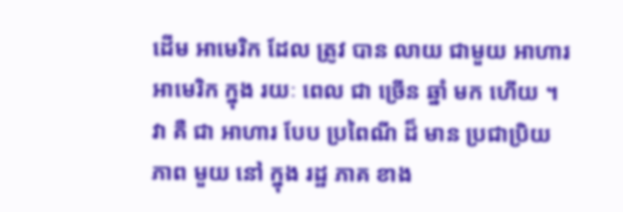ដើម អាមេរិក ដែល ត្រូវ បាន លាយ ជាមួយ អាហារ អាមេរិក ក្នុង រយៈ ពេល ជា ច្រើន ឆ្នាំ មក ហើយ ។ វា គឺ ជា អាហារ បែប ប្រពៃណី ដ៏ មាន ប្រជាប្រិយ ភាព មួយ នៅ ក្នុង រដ្ឋ ភាគ ខាង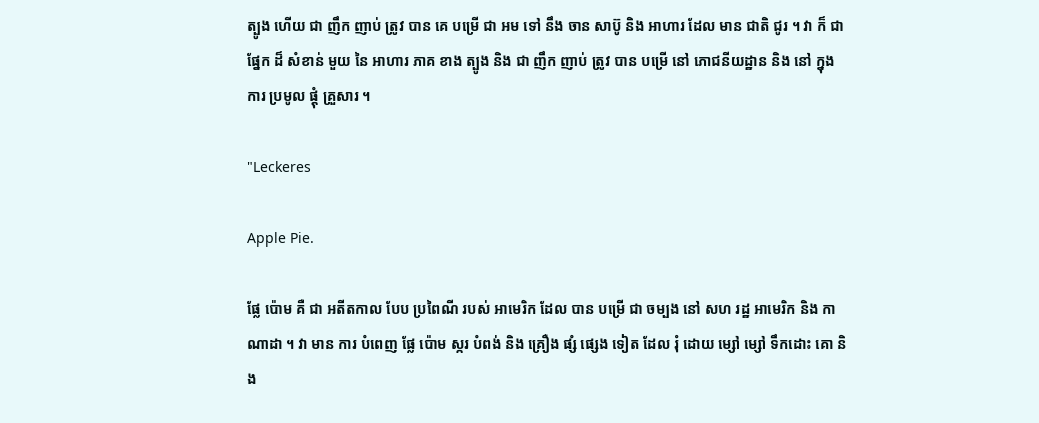ត្បូង ហើយ ជា ញឹក ញាប់ ត្រូវ បាន គេ បម្រើ ជា អម ទៅ នឹង ចាន សាប៊ូ និង អាហារ ដែល មាន ជាតិ ជូរ ។ វា ក៏ ជា ផ្នែក ដ៏ សំខាន់ មួយ នៃ អាហារ ភាគ ខាង ត្បូង និង ជា ញឹក ញាប់ ត្រូវ បាន បម្រើ នៅ ភោជនីយដ្ឋាន និង នៅ ក្នុង ការ ប្រមូល ផ្តុំ គ្រួសារ ។

"Leckeres

Apple Pie.

ផ្លែ ប៉ោម គឺ ជា អតីតកាល បែប ប្រពៃណី របស់ អាមេរិក ដែល បាន បម្រើ ជា ចម្បង នៅ សហ រដ្ឋ អាមេរិក និង កាណាដា ។ វា មាន ការ បំពេញ ផ្លែ ប៉ោម ស្ករ បំពង់ និង គ្រឿង ផ្សំ ផ្សេង ទៀត ដែល រុំ ដោយ ម្សៅ ម្សៅ ទឹកដោះ គោ និង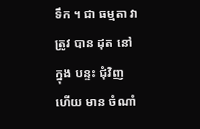ទឹក ។ ជា ធម្មតា វា ត្រូវ បាន ដុត នៅ ក្នុង បន្ទះ ជុំវិញ ហើយ មាន ចំណាំ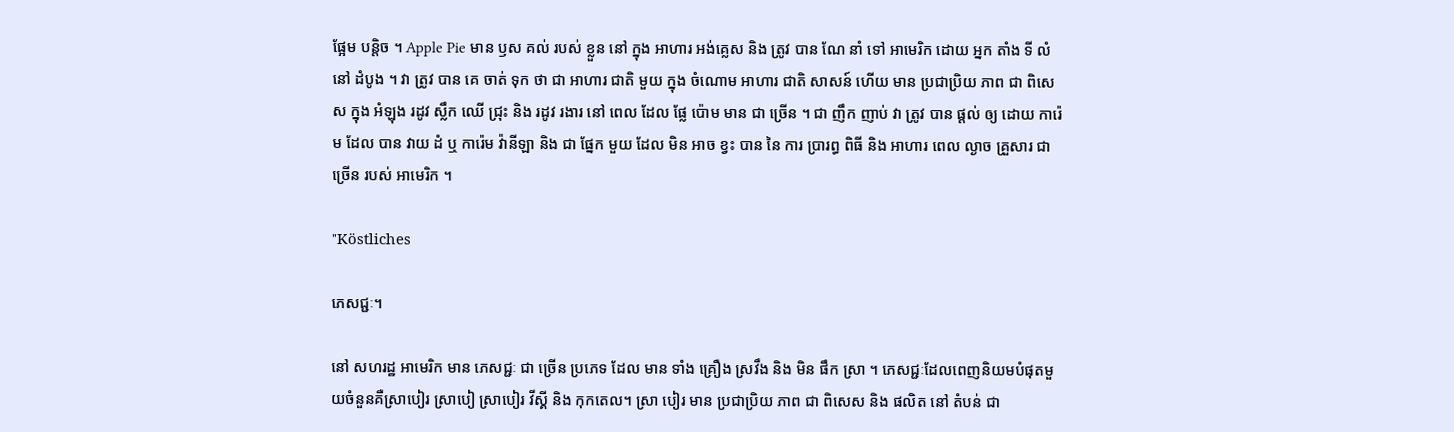ផ្អែម បន្តិច ។ Apple Pie មាន ឫស គល់ របស់ ខ្លួន នៅ ក្នុង អាហារ អង់គ្លេស និង ត្រូវ បាន ណែ នាំ ទៅ អាមេរិក ដោយ អ្នក តាំង ទី លំនៅ ដំបូង ។ វា ត្រូវ បាន គេ ចាត់ ទុក ថា ជា អាហារ ជាតិ មួយ ក្នុង ចំណោម អាហារ ជាតិ សាសន៍ ហើយ មាន ប្រជាប្រិយ ភាព ជា ពិសេស ក្នុង អំឡុង រដូវ ស្លឹក ឈើ ជ្រុះ និង រដូវ រងារ នៅ ពេល ដែល ផ្លែ ប៉ោម មាន ជា ច្រើន ។ ជា ញឹក ញាប់ វា ត្រូវ បាន ផ្តល់ ឲ្យ ដោយ ការ៉េម ដែល បាន វាយ ដំ ឬ ការ៉េម វ៉ានីឡា និង ជា ផ្នែក មួយ ដែល មិន អាច ខ្វះ បាន នៃ ការ ប្រារព្ធ ពិធី និង អាហារ ពេល ល្ងាច គ្រួសារ ជា ច្រើន របស់ អាមេរិក ។

"Köstliches

ភេសជ្ជៈ។

នៅ សហរដ្ឋ អាមេរិក មាន ភេសជ្ជៈ ជា ច្រើន ប្រភេទ ដែល មាន ទាំង គ្រឿង ស្រវឹង និង មិន ផឹក ស្រា ។ ភេសជ្ជៈដែលពេញនិយមបំផុតមួយចំនួនគឺស្រាបៀរ ស្រាបៀ ស្រាបៀរ វីស្គី និង កុកតេល។ ស្រា បៀរ មាន ប្រជាប្រិយ ភាព ជា ពិសេស និង ផលិត នៅ តំបន់ ជា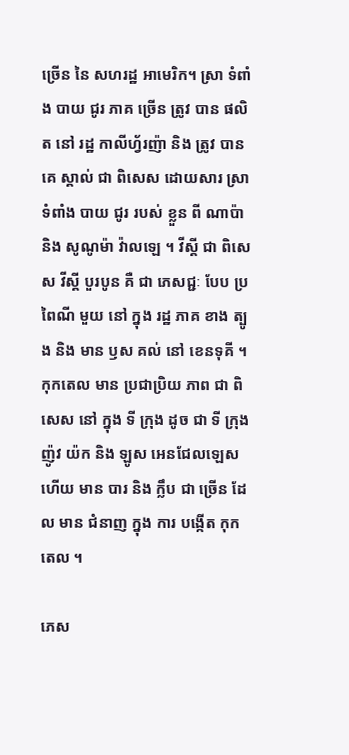ច្រើន នៃ សហរដ្ឋ អាមេរិក។ ស្រា ទំពាំង បាយ ជូរ ភាគ ច្រើន ត្រូវ បាន ផលិត នៅ រដ្ឋ កាលីហ្វ័រញ៉ា និង ត្រូវ បាន គេ ស្គាល់ ជា ពិសេស ដោយសារ ស្រា ទំពាំង បាយ ជូរ របស់ ខ្លួន ពី ណាប៉ា និង សូណូម៉ា វ៉ាលឡេ ។ វីស្គី ជា ពិសេស វីស្គី បួរបូន គឺ ជា ភេសជ្ជៈ បែប ប្រពៃណី មួយ នៅ ក្នុង រដ្ឋ ភាគ ខាង ត្បូង និង មាន ឫស គល់ នៅ ខេនទុគី ។ កុកតេល មាន ប្រជាប្រិយ ភាព ជា ពិសេស នៅ ក្នុង ទី ក្រុង ដូច ជា ទី ក្រុង ញ៉ូវ យ៉ក និង ឡូស អេនជែលឡេស ហើយ មាន បារ និង ក្លឹប ជា ច្រើន ដែល មាន ជំនាញ ក្នុង ការ បង្កើត កុកតេល ។

ភេស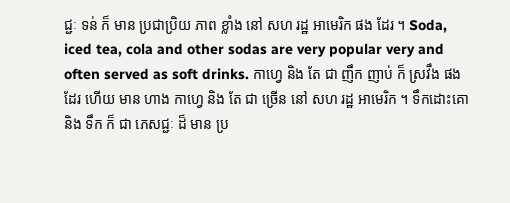ជ្ជៈ ទន់ ក៏ មាន ប្រជាប្រិយ ភាព ខ្លាំង នៅ សហ រដ្ឋ អាមេរិក ផង ដែរ ។ Soda, iced tea, cola and other sodas are very popular very and often served as soft drinks. កាហ្វេ និង តែ ជា ញឹក ញាប់ ក៏ ស្រវឹង ផង ដែរ ហើយ មាន ហាង កាហ្វេ និង តែ ជា ច្រើន នៅ សហ រដ្ឋ អាមេរិក ។ ទឹកដោះគោ និង ទឹក ក៏ ជា ភេសជ្ជៈ ដ៏ មាន ប្រ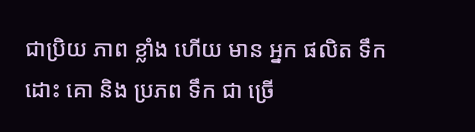ជាប្រិយ ភាព ខ្លាំង ហើយ មាន អ្នក ផលិត ទឹក ដោះ គោ និង ប្រភព ទឹក ជា ច្រើ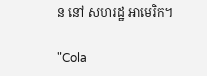ន នៅ សហរដ្ឋ អាមេរិក។

"Cola